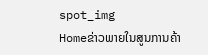spot_img
Homeຂ່າວພາຍໃນສູນການຄ້າ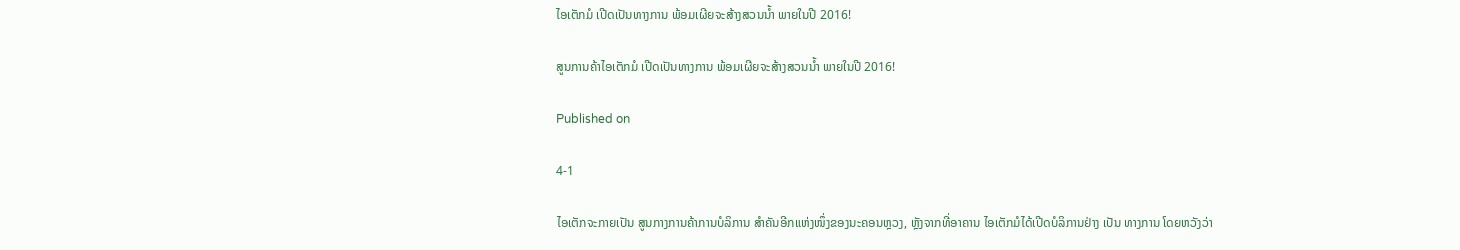ໄອເຕັກມໍ ເປີດເປັນທາງການ ພ້ອມເຜີຍຈະສ້າງສວນນ້ຳ ພາຍໃນປີ 2016!

ສູນການຄ້າໄອເຕັກມໍ ເປີດເປັນທາງການ ພ້ອມເຜີຍຈະສ້າງສວນນ້ຳ ພາຍໃນປີ 2016!

Published on

4-1

ໄອເຕັກຈະກາຍເປັນ ສູນກາງການຄ້າການບໍລິການ ສຳຄັນອີກແຫ່ງໜຶ່ງຂອງນະຄອນຫຼວງ, ຫຼັງຈາກທີ່ອາຄານ ໄອເຕັກມໍໄດ້ເປີດບໍລິການຢ່າງ ເປັນ ທາງການ ໂດຍຫວັງວ່າ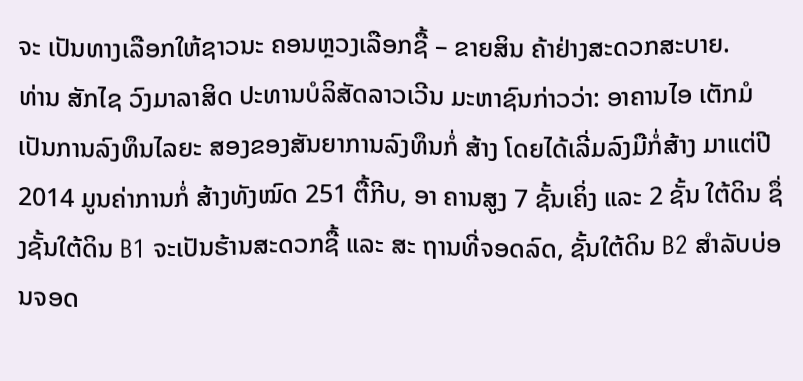ຈະ ເປັນທາງເລືອກໃຫ້ຊາວນະ ຄອນຫຼວງເລືອກຊື້ – ຂາຍສິນ ຄ້າຢ່າງສະດວກສະບາຍ.
ທ່ານ ສັກໄຊ ວົງມາລາສິດ ປະທານບໍລິສັດລາວເວີນ ມະຫາຊົນກ່າວວ່າ: ອາຄານໄອ ເຕັກມໍເປັນການລົງທຶນໄລຍະ ສອງຂອງສັນຍາການລົງທຶນກໍ່ ສ້າງ ໂດຍໄດ້ເລີ່ມລົງມືກໍ່ສ້າງ ມາແຕ່ປີ 2014 ມູນຄ່າການກໍ່ ສ້າງທັງໝົດ 251 ຕື້ກີບ, ອາ ຄານສູງ 7 ຊັ້ນເຄິ່ງ ແລະ 2 ຊັ້ນ ໃຕ້ດິນ ຊຶ່ງຊັ້ນໃຕ້ດິນ B1 ຈະເປັນຮ້ານສະດວກຊື້ ແລະ ສະ ຖານທີ່ຈອດລົດ, ຊັ້ນໃຕ້ດິນ B2 ສຳລັບບ່ອນຈອດ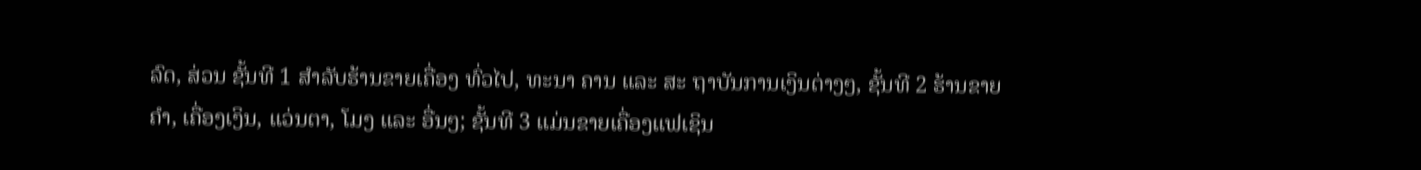ລົດ, ສ່ວນ ຊັ້ນທີ 1 ສຳລັບຮ້ານຂາຍເຄື່ອງ ທົ່ວໄປ, ທະນາ ຄານ ແລະ ສະ ຖາບັນການເງິນຕ່າງໆ, ຊັ້ນທີ 2 ຮ້ານຂາຍຄຳ, ເຄື່ອງເງິນ, ແວ່ນຕາ, ໂມງ ແລະ ອື່ນໆ; ຊັ້ນທີ 3 ແມ່ນຂາຍເຄື່ອງແຟເຊິນ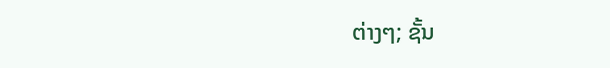ຕ່າງໆ; ຊັ້ນ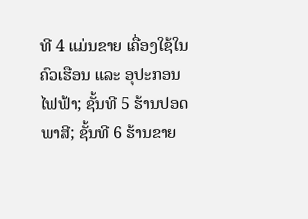ທີ 4 ແມ່ນຂາຍ ເຄື່ອງໃຊ້ໃນຄົວເຮືອນ ແລະ ອຸປະກອນໄຟຟ້າ; ຊັ້ນທີ 5 ຮ້ານປອດພາສີ; ຊັ້ນທີ 6 ຮ້ານຂາຍ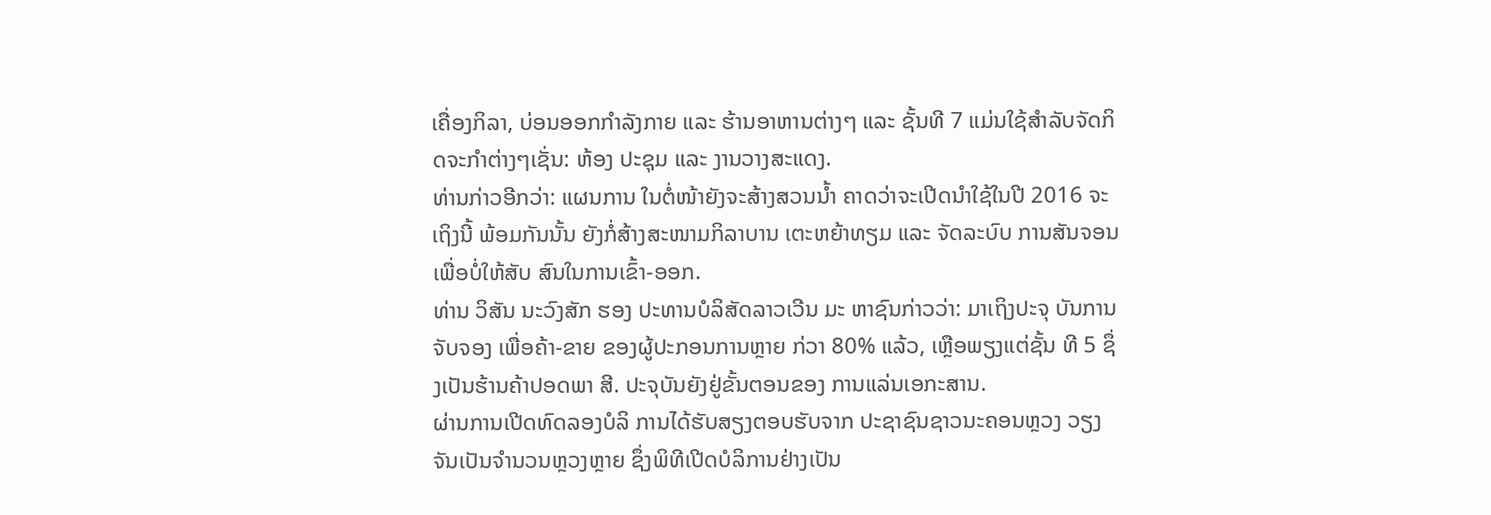ເຄື່ອງກິລາ, ບ່ອນອອກກຳລັງກາຍ ແລະ ຮ້ານອາຫານຕ່າງໆ ແລະ ຊັ້ນທີ 7 ແມ່ນໃຊ້ສຳລັບຈັດກິດຈະກຳຕ່າງໆເຊັ່ນ: ຫ້ອງ ປະຊຸມ ແລະ ງານວາງສະແດງ.
ທ່ານກ່າວອີກວ່າ: ແຜນການ ໃນຕໍ່ໜ້າຍັງຈະສ້າງສວນນ້ຳ ຄາດວ່າຈະເປີດນຳໃຊ້ໃນປີ 2016 ຈະເຖິງນີ້ ພ້ອມກັນນັ້ນ ຍັງກໍ່ສ້າງສະໜາມກິລາບານ ເຕະຫຍ້າທຽມ ແລະ ຈັດລະບົບ ການສັນຈອນ ເພື່ອບໍ່ໃຫ້ສັບ ສົນໃນການເຂົ້າ-ອອກ.
ທ່ານ ວິສັນ ນະວົງສັກ ຮອງ ປະທານບໍລິສັດລາວເວີນ ມະ ຫາຊົນກ່າວວ່າ: ມາເຖິງປະຈຸ ບັນການຈັບຈອງ ເພື່ອຄ້າ-ຂາຍ ຂອງຜູ້ປະກອນການຫຼາຍ ກ່ວາ 80% ແລ້ວ, ເຫຼືອພຽງແຕ່ຊັ້ນ ທີ 5 ຊຶ່ງເປັນຮ້ານຄ້າປອດພາ ສີ. ປະຈຸບັນຍັງຢູ່ຂັ້ນຕອນຂອງ ການແລ່ນເອກະສານ.
ຜ່ານການເປີດທົດລອງບໍລິ ການໄດ້ຮັບສຽງຕອບຮັບຈາກ ປະຊາຊົນຊາວນະຄອນຫຼວງ ວຽງຈັນເປັນຈຳນວນຫຼວງຫຼາຍ ຊຶ່ງພິທີເປີດບໍລິການຢ່າງເປັນ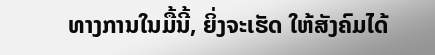ທາງການໃນມື້ນີ້, ຍິ່ງຈະເຮັດ ໃຫ້ສັງຄົມໄດ້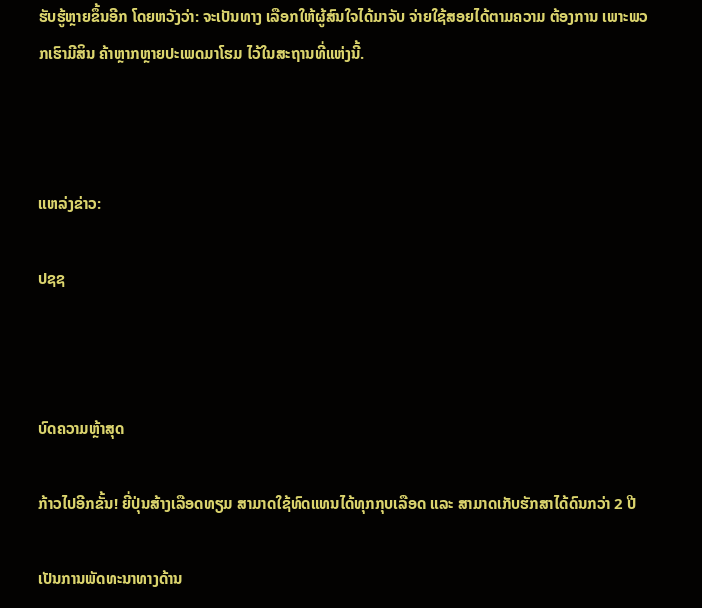ຮັບຮູ້ຫຼາຍຂຶ້ນອີກ ໂດຍຫວັງວ່າ: ຈະເປັນທາງ ເລືອກໃຫ້ຜູ້ສົນໃຈໄດ້ມາຈັບ ຈ່າຍໃຊ້ສອຍໄດ້ຕາມຄວາມ ຕ້ອງການ ເພາະພວກເຮົາມີສິນ ຄ້າຫຼາກຫຼາຍປະເພດມາໂຮມ ໄວ້ໃນສະຖານທີ່ແຫ່ງນີ້.



ແຫລ່ງຂ່າວ:

ປຊຊ



ບົດຄວາມຫຼ້າສຸດ

ກ້າວໄປອີກຂັ້ນ! ຍີ່ປຸ່ນສ້າງເລືອດທຽມ ສາມາດໃຊ້ທົດແທນໄດ້ທຸກກຸບເລືອດ ແລະ ສາມາດເກັບຮັກສາໄດ້ດົນກວ່າ 2 ປີ

ເປັນການພັດທະນາທາງດ້ານ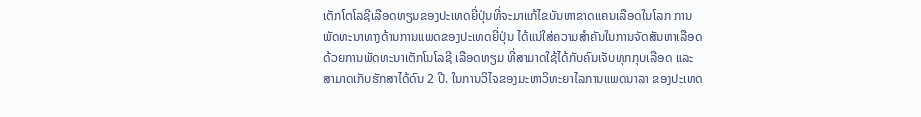ເຕັກໂຕໂລຊີເລືອດທຽມຂອງປະເທດຍີ່ປຸ່ນທີ່ຈະມາແກ້ໄຂບັນຫາຂາດແຄນເລືອດໃນໂລກ ການພັດທະນາທາງດ້ານການແພດຂອງປະເທດຍີ່ປຸ່ນ ໄດ້ແນ່ໃສ່ຄວາມສຳຄັນໃນການຈັດສັນຫາເລືອດ ດ້ວຍການພັດທະນາເຕັກໂນໂລຊີ ເລືອດທຽມ ທີ່ສາມາດໃຊ້ໄດ້ກັບຄົນເຈັບທຸກກຸບເລືອດ ແລະ ສາມາດເກັບຮັກສາໄດ້ດົນ 2 ປີ. ໃນການວິໄຈຂອງມະຫາວິທະຍາໄລການແພດນາລາ ຂອງປະເທດ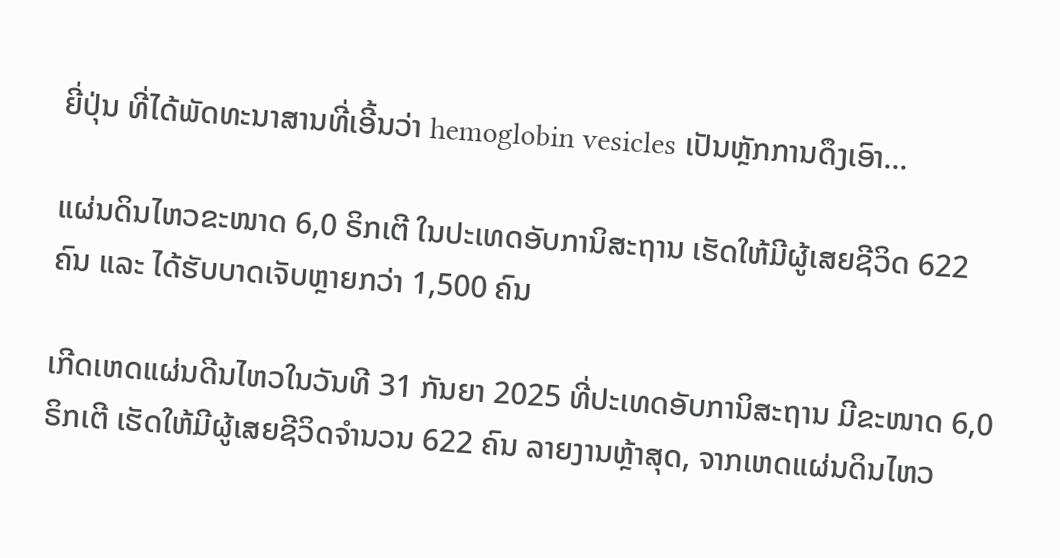ຍີ່ປຸ່ນ ທີ່ໄດ້ພັດທະນາສານທີ່ເອີ້ນວ່າ hemoglobin vesicles ເປັນຫຼັກການດຶງເອົາ...

ແຜ່ນດິນໄຫວຂະໜາດ 6,0 ຣິກເຕີ ໃນປະເທດອັບການິສະຖານ ເຮັດໃຫ້ມີຜູ້ເສຍຊີວິດ 622 ຄົນ ແລະ ໄດ້ຮັບບາດເຈັບຫຼາຍກວ່າ 1,500 ຄົນ

ເກີດເຫດແຜ່ນດີນໄຫວໃນວັນທີ 31 ກັນຍາ 2025 ທີ່ປະເທດອັບການິສະຖານ ມີຂະໜາດ 6,0 ຣິກເຕີ ເຮັດໃຫ້ມີຜູ້ເສຍຊີວິດຈໍານວນ 622 ຄົນ ລາຍງານຫຼ້າສຸດ, ຈາກເຫດແຜ່ນດິນໄຫວ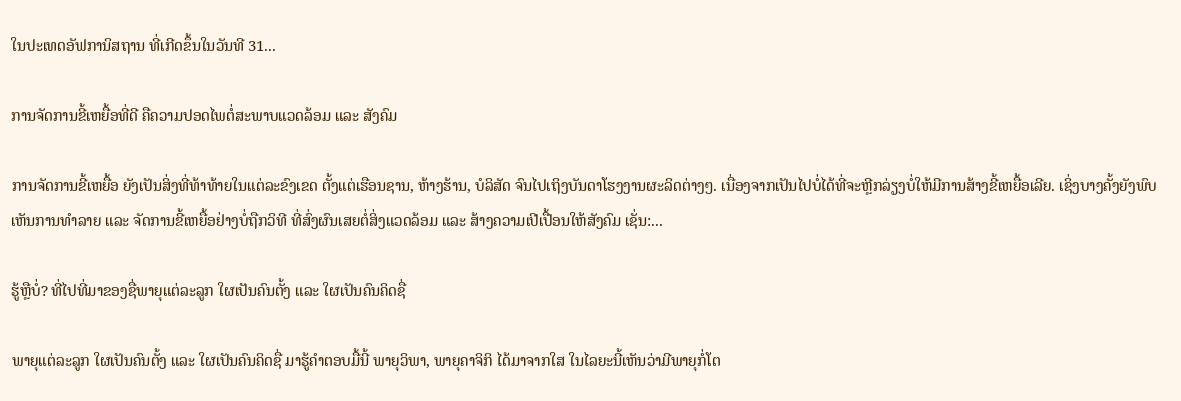ໃນປະເທດອັຟການິສຖານ ທີ່ເກີດຂຶ້ນໃນວັນທີ 31...

ການຈັດການຂີ້ເຫຍື້ອທີ່ດີ ຄືຄວາມປອດໄພຕໍ່ສະພາບແວດລ້ອມ ແລະ ສັງຄົມ

ການຈັດການຂີ້ເຫຍື້ອ ຍັງເປັນສິ່ງທີ່ທ້າທ້າຍໃນແຕ່ລະຂົງເຂດ ຕັ້ງແຕ່ເຮືອນຊານ, ຫ້າງຮ້ານ, ບໍລິສັດ ຈົນໄປເຖິງບັນດາໂຮງງານຜະລິດຕ່າງໆ. ເນື່ອງຈາກເປັນໄປບໍ່ໄດ້ທີ່ຈະຫຼີກລ່ຽງບໍ່ໃຫ້ມີການສ້າງຂີ້ເຫຍື້ອເລີຍ. ເຊິ່ງບາງຄັ້ງຍັງພົບເຫັນການທຳລາຍ ແລະ ຈັດການຂີ້ເຫຍື້ອຢ່າງບໍ່ຖືກວິທີ ທີ່ສົ່ງຜົນເສຍຕໍ່ສິ່ງແວດລ້ອມ ແລະ ສ້າງຄວາມເປີເປື້ອນໃຫ້ສັງຄົມ ເຊັ່ນ:...

ຮູ້ຫຼືບໍ່? ທີ່ໄປທີ່ມາຂອງຊື່ພາຍຸແຕ່ລະລູກ ໃຜເປັນຄົນຕັ້ງ ແລະ ໃຜເປັນຄົນຄິດຊື່

ພາຍຸແຕ່ລະລູກ ໃຜເປັນຄົນຕັ້ງ ແລະ ໃຜເປັນຄົນຄິດຊື່ ມາຮູ້ຄຳຕອບມື້ນີ້ ພາຍຸວິພາ, ພາຍຸຄາຈິກິ ໄດ້ມາຈາກໃສ ໃນໄລຍະນີ້ເຫັນວ່າມີພາຍຸກໍ່ໂຕ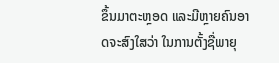ຂຶ້ນມາຕະຫຼອດ ແລະມີຫຼາຍຄົນອາດຈະສົງໃສວ່າ ໃນການຕັ້ງຊື່ພາຍຸ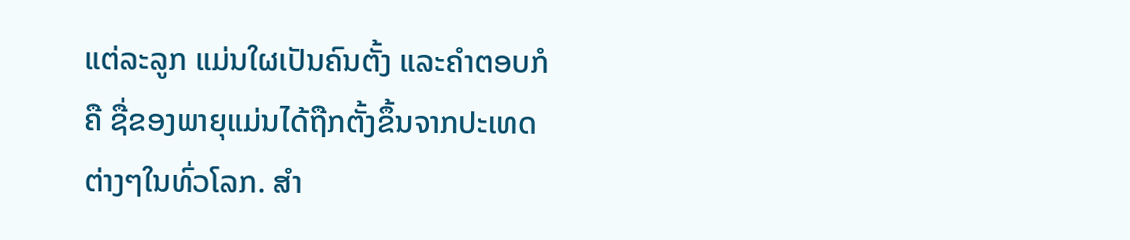ແຕ່ລະລູກ ແມ່ນໃຜເປັນຄົນຕັ້ງ ແລະຄໍາຕອບກໍຄື ຊື່ຂອງພາຍຸແມ່ນໄດ້ຖືກຕັ້ງຂຶ້ນຈາກປະເທດຕ່າງໆໃນທົ່ວໂລກ. ສຳ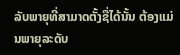ລັບພາຍຸທີ່ສາມາດຕັ້ງຊື່ໄດ້ນັ້ນ ຕ້ອງແມ່ນພາຍຸລະດັບ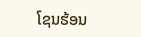ໂຊນຮ້ອນ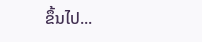ຂຶ້ນໄປ...